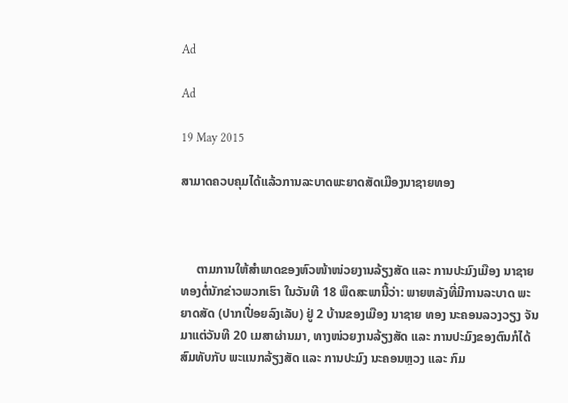Ad

Ad

19 May 2015

ສາມາດຄວບຄຸມໄດ້ແລ້ວການລະບາດພະຍາດສັດເມືອງນາຊາຍທອງ



     ຕາມການໃຫ້ສຳພາດຂອງຫົວໜ້າໜ່ວຍງານລ້ຽງສັດ ແລະ ການປະມົງເມືອງ ນາຊາຍ ທອງຕໍ່ນັກຂ່າວພວກເຮົາ ໃນວັນທີ 18 ພຶດສະພານີ້ວ່າ: ພາຍຫລັງທີ່ມີການລະບາດ ພະຍາດສັດ (ປາກເປື່ອຍລົງເລັບ) ຢູ່ 2 ບ້ານຂອງເມືອງ ນາຊາຍ ທອງ ນະຄອນລວງວຽງ ຈັນມາແຕ່ວັນທີ 20 ເມສາຜ່ານມາ, ທາງໜ່ວຍງານລ້ຽງສັດ ແລະ ການປະມົງຂອງຕົນກໍໄດ້ສົມທັບກັບ ພະແນກລ້ຽງສັດ ແລະ ການປະມົງ ນະຄອນຫຼວງ ແລະ ກົມ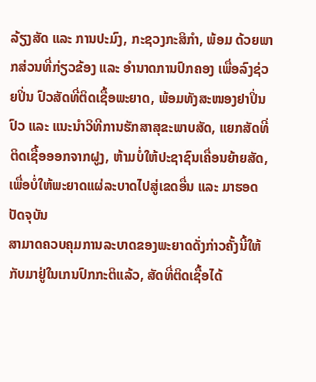ລ້ຽງສັດ ແລະ ການປະມົງ, ກະຊວງກະສິກຳ, ພ້ອມ ດ້ວຍພາກສ່ວນທີ່ກ່ຽວຂ້ອງ ແລະ ອຳນາດການປົກຄອງ ເພື່ອລົງຊ່ວຍປິ່ນ ປົວສັດທີ່ຕິດເຊື້ອພະຍາດ, ພ້ອມທັງສະໜອງຢາປິ່ນປົວ ແລະ ແນະນຳວິທີການຮັກສາສຸຂະພາບສັດ, ແຍກສັດທີ່ຕິດເຊື້ອອອກຈາກຝູງ, ຫ້າມບໍ່ໃຫ້ປະຊາຊົນເຄື່ອນຍ້າຍສັດ, ເພື່ອບໍ່ໃຫ້ພະຍາດແຜ່ລະບາດໄປສູ່ເຂດອື່ນ ແລະ ມາຮອດປັດຈຸບັນ
ສາມາດຄວບຄຸມການລະບາດຂອງພະຍາດດັ່ງກ່າວຄັ້ງນີ້ໃຫ້ກັບມາຢູ່ໃນເກນປົກກະຕິແລ້ວ, ສັດທີ່ຕິດເຊື້ອໄດ້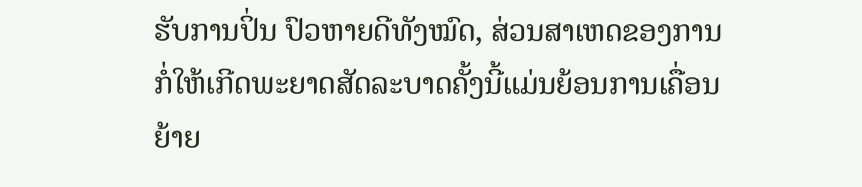ຮັບການປິ່ນ ປົວຫາຍດີທັງໝົດ, ສ່ວນສາເຫດຂອງການກໍ່ໃຫ້ເກີດພະຍາດສັດລະບາດຄັ້ງນີ້ແມ່ນຍ້ອນການເຄື່ອນຍ້າຍ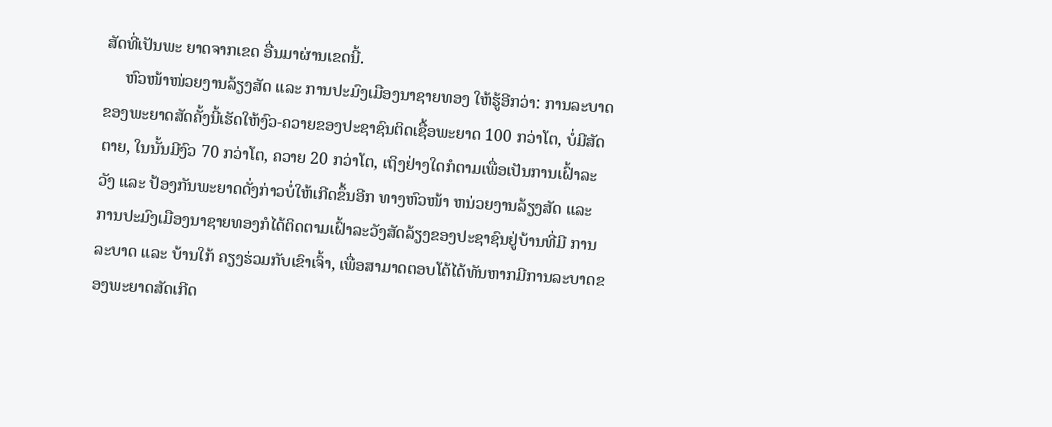ສັດທີ່ເປັນພະ ຍາດຈາກເຂດ ອື່ນມາຜ່ານເຂດນີ້.
     ຫົວໜ້າໜ່ວຍງານລ້ຽງສັດ ແລະ ການປະມົງເມືອງນາຊາຍທອງ ໃຫ້ຮູ້ອີກວ່າ: ການລະບາດຂອງພະຍາດສັດຄັ້ງນີ້ເຮັດໃຫ້ງົວ-ຄວາຍຂອງປະຊາຊົນຕິດເຊື້ອພະຍາດ 100 ກວ່າໂຕ, ບໍ່ມີສັດຕາຍ, ໃນນັ້ນມີງົວ 70 ກວ່າໂຕ, ຄວາຍ 20 ກວ່າໂຕ, ເຖິງຢ່າງໃດກໍຕາມເພື່ອເປັນການເຝົ້າລະວັງ ແລະ ປ້ອງກັນພະຍາດດັ່ງກ່າວບໍ່ໃຫ້ເກີດຂຶ້ນອີກ ທາງຫົວໜ້າ ຫນ່ວຍງານລ້ຽງສັດ ແລະ ການປະມົງເມືອງນາຊາຍທອງກໍໄດ້ຕິດຕາມເຝົ້າລະວັງສັດລ້ຽງຂອງປະຊາຊົນຢູ່ບ້ານທີ່ມີ ການລະບາດ ແລະ ບ້ານໃກ້ ຄຽງຮ່ວມກັບເຂົາເຈົ້າ, ເພື່ອສາມາດຕອບໂຕ້ໄດ້ທັນຫາກມີການລະບາດຂອງພະຍາດສັດເກີດ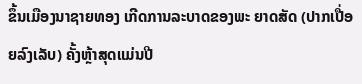ຂຶ້ນເມືອງນາຊາຍທອງ ເກີດການລະບາດຂອງພະ ຍາດສັດ (ປາກເປື່ອຍລົງເລັບ) ຄັ້ງຫຼ້າສຸດແມ່ນປີ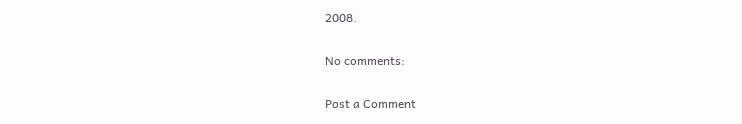2008.

No comments:

Post a Comment